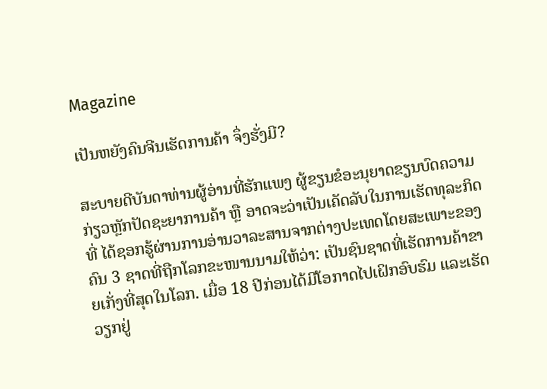Magazine

ເປັນຫຍັງຄົນຈີນເຮັດການຄ້າ ຈຶ່ງຮັ່ງມີ?

ສະບາຍດີບັນດາທ່ານຜູ້ອ່ານທີ່ຮັກແພງ ຜູ້ຂຽນຂໍອະນຸຍາດຂຽນບົດຄວາມກ່ຽວຫຼັກປັດຊະຍາການຄ້າ ຫຼື ອາດຈະວ່າເປັນເຄັດລັບໃນການເຮັດທຸລະກິດທີ່ ໄດ້ຊອກຮູ້ຜ່ານການອ່ານວາລະສານຈາກຕ່າງປະເທດໂດຍສະເພາະຂອງຄົນ 3 ຊາດທີ່ຖືກໂລກຂະໜານນາມໃຫ້ວ່າ: ເປັນຊົນຊາດທີ່ເຮັດການຄ້າຂາຍເກັ່ງທີ່ສຸດໃນໂລກ. ເມື່ອ 18 ປີກ່ອນໄດ້ມີໂອກາດໄປເຝິກອົບຮົມ ແລະເຮັດວຽກຢູ່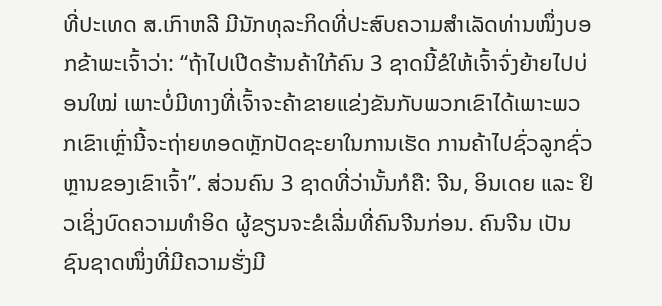ທີ່ປະເທດ ສ.ເກົາຫລີ ມີນັກທຸລະກິດທີ່ປະສົບຄວາມສຳເລັດທ່ານໜຶ່ງບອກຂ້າພະເຈົ້າວ່າ: “ຖ້າໄປເປີດຮ້ານຄ້າໃກ້ຄົນ 3 ຊາດນີ້ຂໍໃຫ້ເຈົ້າຈົ່ງຍ້າຍໄປບ່ອນໃໝ່ ເພາະບໍ່ມີທາງທີ່ເຈົ້າຈະຄ້າຂາຍແຂ່ງຂັນກັບພວກເຂົາໄດ້ເພາະພວກເຂົາເຫຼົ່ານີ້ຈະຖ່າຍທອດຫຼັກປັດຊະຍາໃນການເຮັດ ການຄ້າໄປຊົ່ວລູກຊົ່ວຫຼານຂອງເຂົາເຈົ້າ”. ສ່ວນຄົນ 3 ຊາດທີ່ວ່ານັ້ນກໍຄື: ຈີນ, ອິນເດຍ ແລະ ຢິວເຊິ່ງບົດຄວາມທຳອິດ ຜູ້ຂຽນຈະຂໍເລີ່ມທີ່ຄົນຈີນກ່ອນ. ຄົນຈີນ ເປັນຊົນຊາດໜຶ່ງທີ່ມີຄວາມຮັ່ງມີ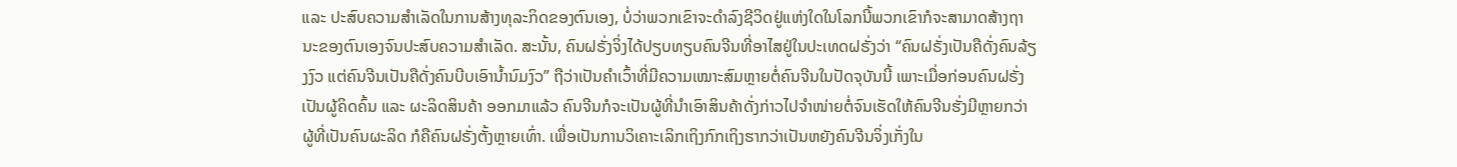ແລະ ປະສົບຄວາມສໍາເລັດໃນການສ້າງທຸລະກິດຂອງຕົນເອງ, ບໍ່ວ່າພວກເຂົາຈະດໍາລົງຊີວິດຢູ່ແຫ່ງໃດໃນໂລກນີ້ພວກເຂົາກໍຈະສາມາດສ້າງຖານະຂອງຕົນເອງຈົນປະສົບຄວາມສໍາເລັດ. ສະນັ້ນ, ຄົນຝຣັ່ງຈິ່ງໄດ້ປຽບທຽບຄົນຈີນທີ່ອາໄສຢູ່ໃນປະເທດຝຣັ່ງວ່າ “ຄົນຝຣັ່ງເປັນຄືດັ່ງຄົນລ້ຽງງົວ ແຕ່ຄົນຈີນເປັນຄືດັ່ງຄົນບີບເອົານໍ້ານົມງົວ” ຖືວ່າເປັນຄໍາເວົ້າທີ່ມີຄວາມເໝາະສົມຫຼາຍຕໍ່ຄົນຈີນໃນປັດຈຸບັນນີ້ ເພາະເມື່ອກ່ອນຄົນຝຣັ່ງເປັນຜູ້ຄິດຄົ້ນ ແລະ ຜະລິດສິນຄ້າ ອອກມາແລ້ວ ຄົນຈີນກໍຈະເປັນຜູ້ທີ່ນໍາເອົາສິນຄ້າດັ່ງກ່າວໄປຈໍາໜ່າຍຕໍ່ຈົນເຮັດໃຫ້ຄົນຈີນຮັ່ງມີຫຼາຍກວ່າຜູ້ທີ່ເປັນຄົນຜະລິດ ກໍຄືຄົນຝຣັ່ງຕັ້ງຫຼາຍເທົ່າ. ເພື່ອເປັນການວິເຄາະເລິກເຖິງກົກເຖິງຮາກວ່າເປັນຫຍັງຄົນຈີນຈິ່ງເກັ່ງໃນ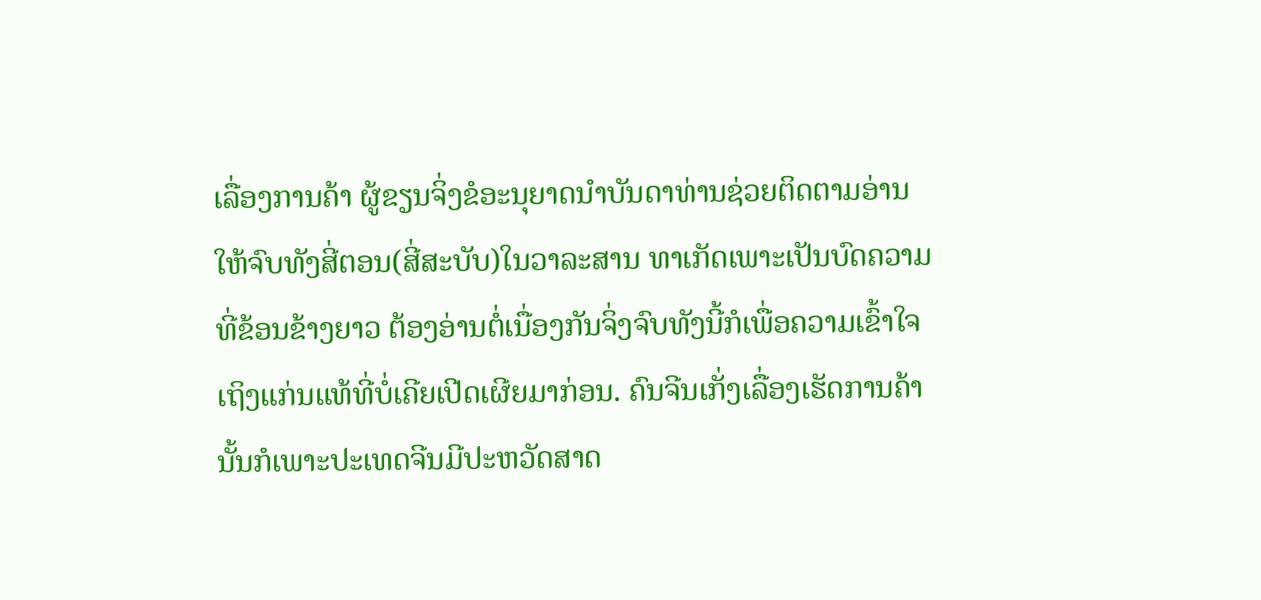ເລື່ອງການຄ້າ ຜູ້ຂຽນຈິ່ງຂໍອະນຸຍາດນຳບັນດາທ່ານຊ່ວຍຕິດຕາມອ່ານໃຫ້ຈົບທັງສີ່ຕອນ(ສີ່ສະບັບ)ໃນວາລະສານ ທາເກັດເພາະເປັນບົດຄວາມທີ່ຂ້ອນຂ້າງຍາວ ຕ້ອງອ່ານຕໍ່ເນື່ອງກັນຈິ່ງຈົບທັງນີ້ກໍເພື່ອຄວາມເຂົ້າໃຈເຖິງແກ່ນແທ້ທີ່ບໍ່ເຄີຍເປີດເຜີຍມາກ່ອນ. ຄົນຈີນເກັ່ງເລື່ອງເຮັດການຄ້ານັ້ນກໍເພາະປະເທດຈີນມີປະຫວັດສາດ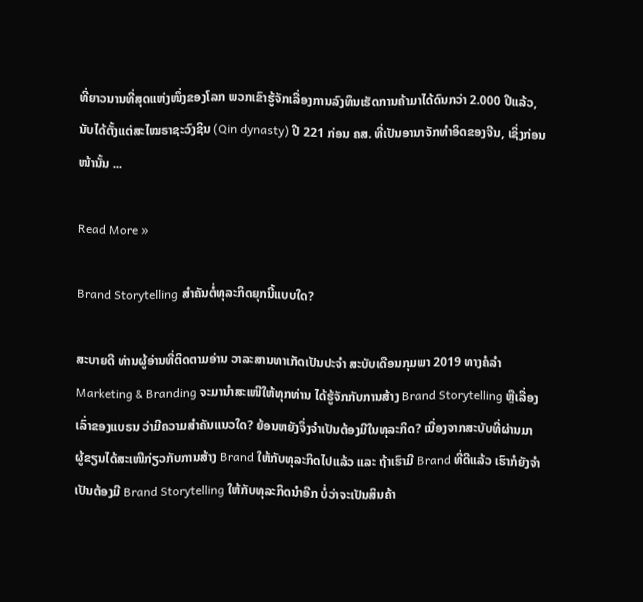ທີ່ຍາວນານທີ່ສຸດແຫ່ງໜຶ່ງຂອງໂລກ ພວກເຂົາຮູ້ຈັກເລື່ອງການລົງທຶນເຮັດການຄ້າມາໄດ້ດົນກວ່າ 2.000 ປີແລ້ວ, ນັບໄດ້ຕັ້ງແຕ່ສະໄໝຣາຊະວົງຊິນ (Qin dynasty) ປີ 221 ກ່ອນ ຄສ. ທີ່ເປັນອານາຈັກທຳອິດຂອງຈີນ, ເຊິ່ງກ່ອນໜ້ານັ້ນ ...

Read More »

Brand Storytelling ສຳຄັນຕໍ່ທຸລະກິດຍຸກນີ້ແບບໃດ?

ສະບາຍດີ ທ່ານຜູ້ອ່ານທີ່ຕິດຕາມອ່ານ ວາລະສານທາເກັດເປັນປະຈຳ ສະບັບເດືອນກຸມພາ 2019 ທາງຄໍລຳ Marketing & Branding ຈະມານຳສະເໜີໃຫ້ທຸກທ່ານ ໄດ້ຮູ້ຈັກກັບການສ້າງ Brand Storytelling ຫຼືເລື່ອງເລົ່າຂອງແບຣນ ວ່າມີຄວາມສໍາຄັນແນວໃດ? ຍ້ອນຫຍັງຈຶ່ງຈໍາເປັນຕ້ອງມີໃນທຸລະກິດ? ເນື່ອງຈາກສະບັບທີ່ຜ່ານມາ ຜູ້ຂຽນໄດ້ສະເໜີກ່ຽວກັບການສ້າງ Brand ໃຫ້ກັບທຸລະກິດໄປແລ້ວ ແລະ ຖ້າເຮົາມີ Brand ທີ່ດີແລ້ວ ເຮົາກໍຍັງຈຳເປັນຕ້ອງມີ Brand Storytelling ໃຫ້ກັບທຸລະກິດນຳອີກ ບໍ່ວ່າຈະເປັນສິນຄ້າ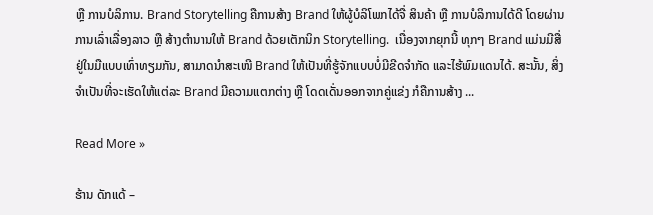ຫຼື ການບໍລິການ. Brand Storytelling ຄືການສ້າງ Brand ໃຫ້ຜູ້ບໍລິໂພກໄດ້ຈື່ ສິນຄ້າ ຫຼື ການບໍລິການໄດ້ດີ ໂດຍຜ່ານການເລົ່າເລື່ອງລາວ ຫຼື ສ້າງຕໍານານໃຫ້ Brand ດ້ວຍເຕັກນິກ Storytelling.  ເນື່ອງຈາກຍຸກນີ້ ທຸກໆ Brand ແມ່ນມີສື່ຢູ່ໃນມືແບບເທົ່າທຽມກັນ, ສາມາດນຳສະເໜີ Brand ໃຫ້ເປັນທີ່ຮູ້ຈັກແບບບໍ່ມີຂີດຈໍາກັດ ແລະໄຮ້ພົມແດນໄດ້. ສະນັ້ນ, ສິ່ງຈໍາເປັນທີ່ຈະເຮັດໃຫ້ແຕ່ລະ Brand ມີຄວາມແຕກຕ່າງ ຫຼື ໂດດເດັ່ນອອກຈາກຄູ່ແຂ່ງ ກໍຄືການສ້າງ ...

Read More »

ຮ້ານ ດັກແດ້ –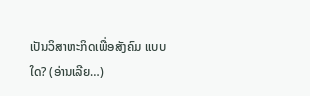ເປັນວິສາຫະກິດເພື່ອສັງຄົມ ແບບໃດ? (ອ່ານເລີຍ…)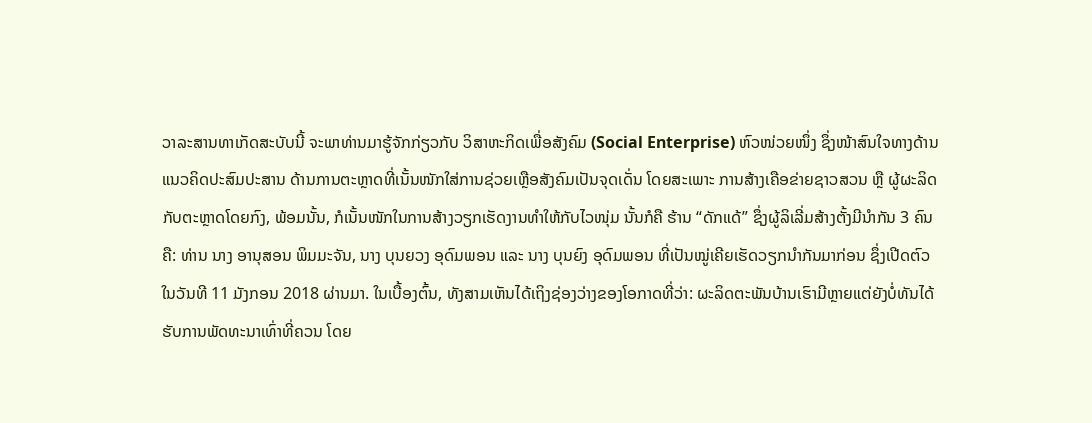ວາລະສານທາເກັດສະບັບນີ້ ຈະພາທ່ານມາຮູ້ຈັກກ່ຽວກັບ ວິສາຫະກິດເພື່ອສັງຄົມ (Social Enterprise) ຫົວໜ່ວຍໜຶ່ງ ຊຶ່ງໜ້າສົນໃຈທາງດ້ານແນວຄິດປະສົມປະສານ ດ້ານການຕະຫຼາດທີ່ເນັ້ນໜັກໃສ່ການຊ່ວຍເຫຼືອສັງຄົມເປັນຈຸດເດັ່ນ ໂດຍສະເພາະ ການສ້າງເຄືອຂ່າຍຊາວສວນ ຫຼື ຜູ້ຜະລິດ ກັບຕະຫຼາດໂດຍກົງ, ພ້ອມນັ້ນ, ກໍເນັ້ນໜັກໃນການສ້າງວຽກເຮັດງານທໍາໃຫ້ກັບໄວໜຸ່ມ ນັ້ນກໍຄື ຮ້ານ “ດັກແດ້” ຊຶ່ງຜູ້ລິເລີ່ມສ້າງຕັ້ງມີນໍາກັນ 3 ຄົນຄື: ທ່ານ ນາງ ອານຸສອນ ພິມມະຈັນ, ນາງ ບຸນຍວງ ອຸດົມພອນ ແລະ ນາງ ບຸນຍົງ ອຸດົມພອນ ທີ່ເປັນໝູ່ເຄີຍເຮັດວຽກນໍາກັນມາກ່ອນ ຊຶ່ງເປີດຕົວໃນວັນທີ 11 ມັງກອນ 2018 ຜ່ານມາ. ໃນເບື້ອງຕົ້ນ, ທັງສາມເຫັນໄດ້ເຖິງຊ່ອງວ່າງຂອງໂອກາດທີ່ວ່າ: ຜະລິດຕະພັນບ້ານເຮົາມີຫຼາຍແຕ່ຍັງບໍ່ທັນໄດ້ຮັບການພັດທະນາເທົ່າທີ່ຄວນ ໂດຍ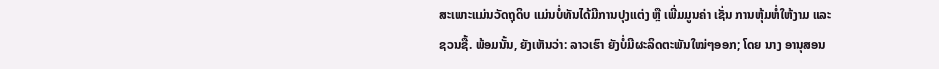ສະເພາະແມ່ນວັດຖຸດິບ ແມ່ນບໍ່ທັນໄດ້ມີການປຸງແຕ່ງ ຫຼື ເພີ່ມມູນຄ່າ ເຊັ່ນ ການຫຸ້ມຫໍ່ໃຫ້ງາມ ແລະ ຊວນຊື້. ພ້ອມນັ້ນ, ຍັງເຫັນວ່າ: ລາວເຮົາ ຍັງບໍ່ມີຜະລິດຕະພັນໃໝ່ໆອອກ; ໂດຍ ນາງ ອານຸສອນ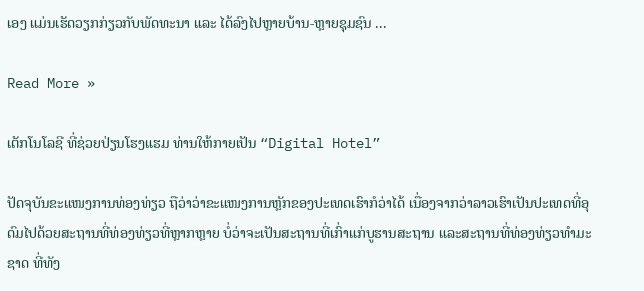ເອງ ແມ່ນເຮັດວຽກກ່ຽວກັບພັດທະນາ ແລະ ໄດ້ລົງໄປຫຼາຍບ້ານ-ຫຼາຍຊຸມຊົນ ...

Read More »

ເຕັກໂນໂລຊີ ທີ່ຊ່ວຍປ່ຽນໂຮງແຮມ ທ່ານໃຫ້ກາຍເປັນ “Digital Hotel”

ປັດຈຸບັນຂະແໜງການທ່ອງທ່ຽວ ຖືວ່າວ່າຂະແໜງການຫຼັກຂອງປະເທດເຮົາກໍວ່າໄດ້ ເນື່ອງຈາກວ່າລາວເຮົາເປັນປະເທດທີ່ອຸດົມໄປດ້ວຍສະຖານທີ່ທ່ອງທ່ຽວທີ່ຫຼາກຫຼາຍ ບໍ່ວ່າຈະເປັນສະຖານທີ່ເກົ່າແກ່ບູຮານສະຖານ ແລະສະຖານທີ່ທ່ອງທ່ຽວທໍາມະຊາດ ທີ່ທັງ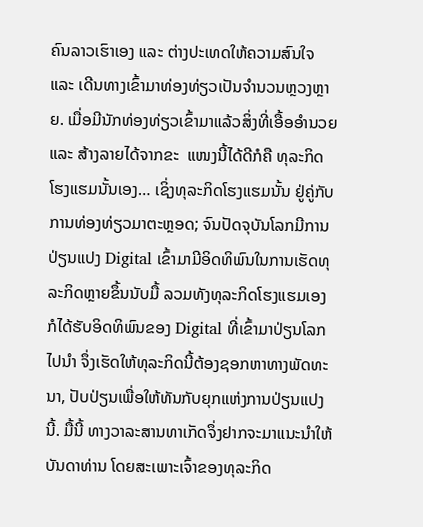ຄົນລາວເຮົາເອງ ແລະ ຕ່າງປະເທດໃຫ້ຄວາມສົນໃຈ ແລະ ເດີນທາງເຂົ້າມາທ່ອງທ່ຽວເປັນຈໍານວນຫຼວງຫຼາຍ. ເມື່ອມີນັກທ່ອງທ່ຽວເຂົ້າມາແລ້ວສິ່ງທີ່ເອື້ອອໍານວຍ ແລະ ສ້າງລາຍໄດ້ຈາກຂະ  ແໜງນີ້ໄດ້ດີກໍຄື ທຸລະກິດໂຮງແຮມນັ້ນເອງ… ເຊິ່ງທຸລະກິດໂຮງແຮມນັ້ນ ຢູ່ຄູ່ກັບການທ່ອງທ່ຽວມາຕະຫຼອດ; ຈົນປັດຈຸບັນໂລກມີການປ່ຽນແປງ Digital ເຂົ້າມາມີອິດທິພົນໃນການເຮັດທຸລະກິດຫຼາຍຂຶ້ນນັບມື້ ລວມທັງທຸລະກິດໂຮງແຮມເອງ ກໍໄດ້ຮັບອິດທິພົນຂອງ Digital ທີ່ເຂົ້າມາປ່ຽນໂລກໄປນໍາ ຈຶ່ງເຮັດໃຫ້ທຸລະກິດນີ້ຕ້ອງຊອກຫາທາງພັດທະນາ, ປັບປ່ຽນເພື່ອໃຫ້ທັນກັບຍຸກແຫ່ງການປ່ຽນແປງນີ້. ມື້ນີ້ ທາງວາລະສານທາເກັດຈຶ່ງຢາກຈະມາແນະນໍາໃຫ້ບັນດາທ່ານ ໂດຍສະເພາະເຈົ້າຂອງທຸລະກິດ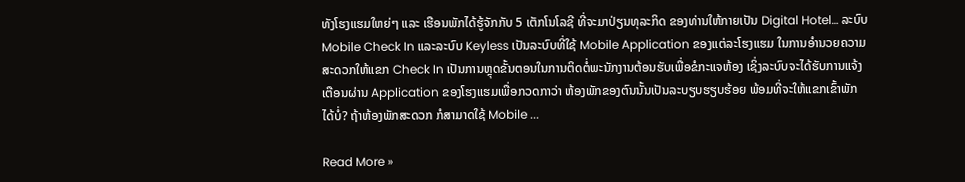ທັງໂຮງແຮມໃຫຍ່ໆ ແລະ ເຮືອນພັກໄດ້ຮູ້ຈັກກັບ 5 ເຕັກໂນໂລຊີ ທີ່ຈະມາປ່ຽນທຸລະກິດ ຂອງທ່ານໃຫ້ກາຍເປັນ Digital Hotel… ລະບົບ Mobile Check In ແລະລະບົບ Keyless ເປັນລະບົບທີ່ໃຊ້ Mobile Application ຂອງແຕ່ລະໂຮງແຮມ ໃນການອໍານວຍຄວາມສະດວກໃຫ້ແຂກ Check In ເປັນການຫຼຸດຂັ້ນຕອນໃນການຕິດຕໍ່ພະນັກງານຕ້ອນຮັບເພື່ອຂໍກະແຈຫ້ອງ ເຊິ່ງລະບົບຈະໄດ້ຮັບການແຈ້ງເຕືອນຜ່ານ Application ຂອງໂຮງແຮມເພື່ອກວດກາວ່າ ຫ້ອງພັກຂອງຕົນນັ້ນເປັນລະບຽບຮຽບຮ້ອຍ ພ້ອມທີ່ຈະໃຫ້ແຂກເຂົ້າພັກໄດ້ບໍ່? ຖ້າຫ້ອງພັກສະດວກ ກໍສາມາດໃຊ້ Mobile ...

Read More »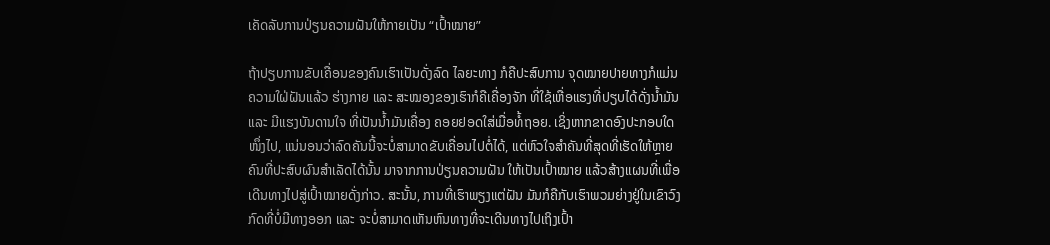ເຄັດລັບການປ່ຽນຄວາມຝັນໃຫ້ກາຍເປັນ “ເປົ້າໝາຍ”

ຖ້າປຽບການຂັບເຄື່ອນຂອງຄົນເຮົາເປັນດັ່ງລົດ ໄລຍະທາງ ກໍຄືປະສົບການ ຈຸດໝາຍປາຍທາງກໍແມ່ນ ຄວາມໃຝ່ຝັນແລ້ວ ຮ່າງກາຍ ແລະ ສະໝອງຂອງເຮົາກໍຄືເຄື່ອງຈັກ ທີ່ໃຊ້ເຫື່ອແຮງທີ່ປຽບໄດ້ດັ່ງນໍ້າມັນ ແລະ ມີແຮງບັນດານໃຈ ທີ່ເປັນນ້ຳມັນເຄື່ອງ ຄອຍຢອດໃສ່ເມື່ອທໍ້ຖອຍ. ເຊິ່ງຫາກຂາດອົງປະກອບໃດໜຶ່ງໄປ, ແນ່ນອນວ່າລົດຄັນນີ້ຈະບໍ່ສາມາດຂັບເຄື່ອນໄປຕໍ່ໄດ້, ແຕ່ຫົວໃຈສຳຄັນທີ່ສຸດທີ່ເຮັດໃຫ້ຫຼາຍຄົນທີ່ປະສົບຜົນສຳເລັດໄດ້ນັ້ນ ມາຈາກການປ່ຽນຄວາມຝັນ ໃຫ້ເປັນເປົ້າໝາຍ ແລ້ວສ້າງແຜນທີ່ເພື່ອເດີນທາງໄປສູ່ເປົ້າໝາຍດັ່ງກ່າວ. ສະນັ້ນ, ການທີ່ເຮົາພຽງແຕ່ຝັນ ມັນກໍຄືກັບເຮົາພວມຍ່າງຢູ່ໃນເຂົາວົງກົດທີ່ບໍ່ມີທາງອອກ ແລະ ຈະບໍ່ສາມາດເຫັນຫົນທາງທີ່ຈະເດີນທາງໄປເຖິງເປົ້າ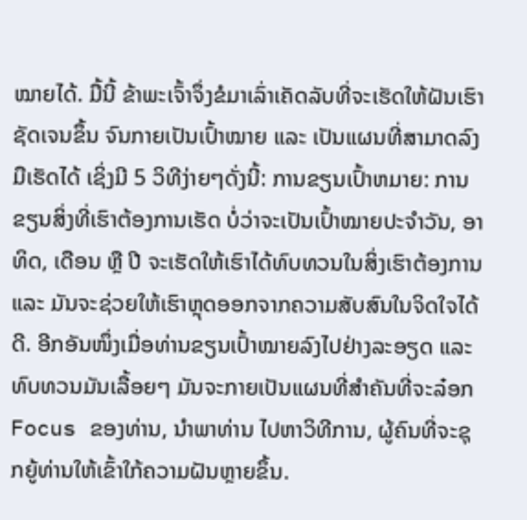ໝາຍໄດ້. ມື້ນີ້ ຂ້າພະເຈົ້າຈຶ່ງຂໍມາເລົ່າເຄັດລັບທີ່ຈະເຮັດໃຫ້ຝັນເຮົາຊັດເຈນຂຶ້ນ ຈົນກາຍເປັນເປົ້າໝາຍ ແລະ ເປັນແຜນທີ່ສາມາດລົງມືເຮັດໄດ້ ເຊິ່ງມີ 5 ວິທີງ່າຍໆດັ່ງນີ້: ການຂຽນເປົ້າຫມາຍ: ການຂຽນສິ່ງທີ່ເຮົາຕ້ອງການເຮັດ ບໍ່ວ່າຈະເປັນເປົ້າໝາຍປະຈໍາວັນ, ອາທິດ, ເດືອນ ຫຼື ປີ ຈະເຮັດໃຫ້ເຮົາໄດ້ທົບທວນໃນສິ່ງເຮົາຕ້ອງການ ແລະ ມັນຈະຊ່ວຍໃຫ້ເຮົາຫຼຸດອອກຈາກຄວາມສັບສົນໃນຈິດໃຈໄດ້ດີ. ອີກອັນໜຶ່ງເມື່ອທ່ານຂຽນເປົ້າໝາຍລົງໄປຢ່າງລະອຽດ ແລະ ທົບທວນມັນເລື້ອຍໆ ມັນຈະກາຍເປັນແຜນທີ່ສຳຄັນທີ່ຈະລ໋ອກ Focus ຂອງທ່ານ, ນຳພາທ່ານ ໄປຫາວິທີການ, ຜູ້ຄົນທີ່ຈະຊຸກຍູ້ທ່ານໃຫ້ເຂົ້າໃກ້ຄວາມຝັນຫຼາຍຂຶ້ນ.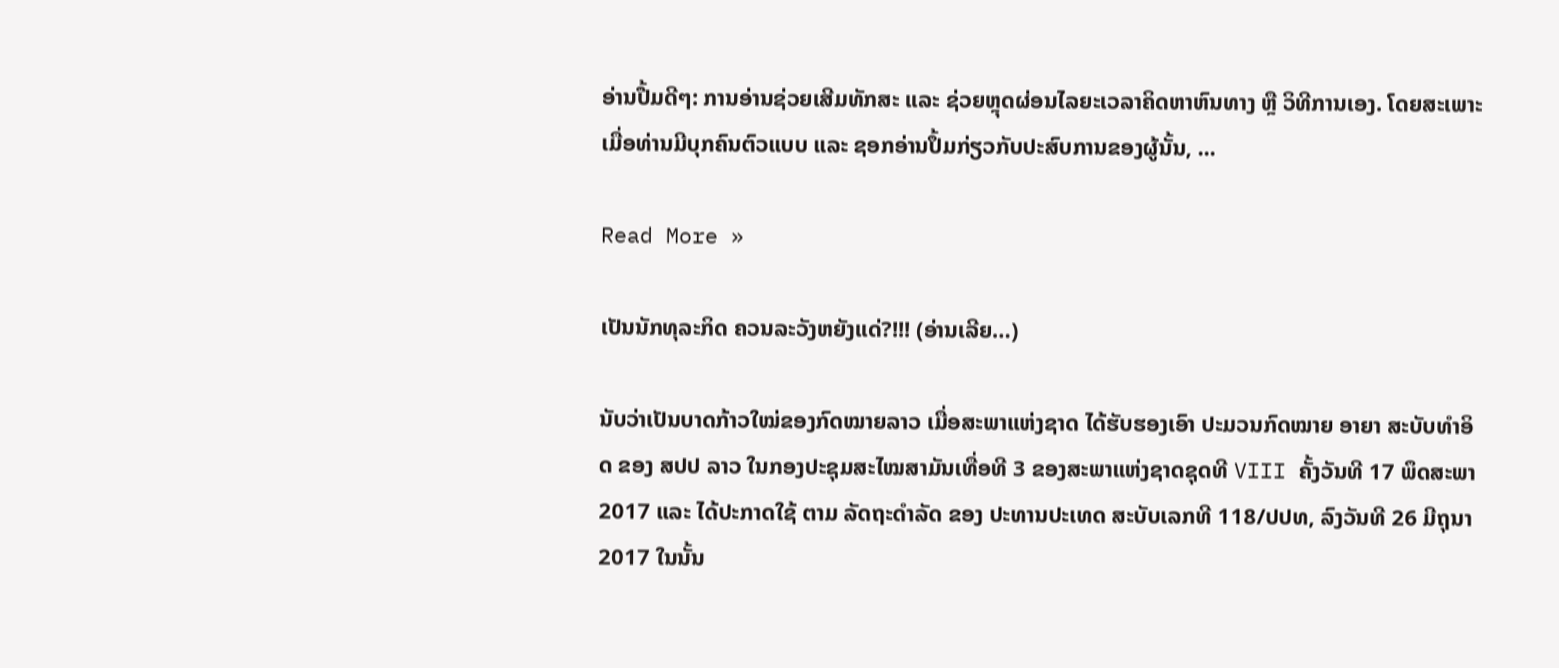ອ່ານປື້ມດີໆ: ການອ່ານຊ່ວຍເສີມທັກສະ ແລະ ຊ່ວຍຫຼຸດຜ່ອນໄລຍະເວລາຄິດຫາຫົນທາງ ຫຼື ວິທີການເອງ. ໂດຍສະເພາະເມື່ອທ່ານມີບຸກຄົນຕົວແບບ ແລະ ຊອກອ່ານປຶ້ມກ່ຽວກັບປະສົບການຂອງຜູ້ນັ້ນ, ...

Read More »

ເປັນນັກທຸລະກິດ ຄວນລະວັງຫຍັງແດ່?!!! (ອ່ານເລີຍ…)

ນັບວ່າເປັນບາດກ້າວໃໝ່ຂອງກົດໝາຍລາວ ເມື່ອສະພາແຫ່ງຊາດ ໄດ້ຮັບຮອງເອົາ ປະມວນກົດໝາຍ ອາຍາ ສະບັບທໍາອິດ ຂອງ ສປປ ລາວ ໃນກອງປະຊຸມສະໄໝສາມັນເທື່ອທີ 3 ຂອງສະພາແຫ່ງຊາດຊຸດທີ VIII ຄັ້ງວັນທີ 17 ພຶດສະພາ 2017 ແລະ ໄດ້ປະກາດໃຊ້ ຕາມ ລັດຖະດໍາລັດ ຂອງ ປະທານປະເທດ ສະບັບເລກທີ 118/ປປທ, ລົງວັນທີ 26 ມີຖຸນາ 2017 ໃນນັ້ນ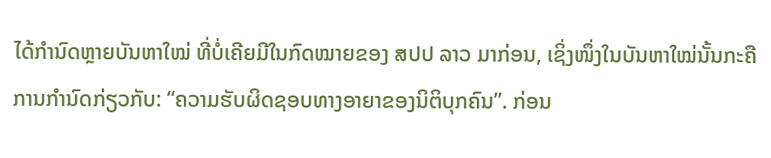ໄດ້ກໍານົດຫຼາຍບັນຫາໃໝ່ ທີ່ບໍ່ເຄີຍມີໃນກົດໝາຍຂອງ ສປປ ລາວ ມາກ່ອນ, ເຊິ່ງໜຶ່ງໃນບັນຫາໃໝ່ນັ້ນກະຄືການກໍານົດກ່ຽວກັບ: “ຄວາມຮັບຜິດຊອບທາງອາຍາຂອງນິຕິບຸກຄົນ”. ກ່ອນ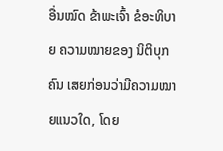ອື່ນໝົດ ຂ້າພະເຈົ້າ ຂໍອະທິບາຍ ຄວາມໝາຍຂອງ ນິຕິບຸກຄົນ ເສຍກ່ອນວ່າມີຄວາມໝາຍແນວໃດ, ໂດຍ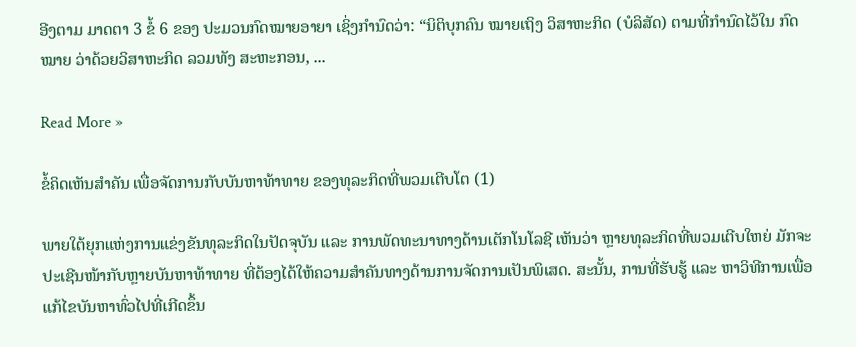ອີງຕາມ ມາດຕາ 3 ຂໍ້ 6 ຂອງ ປະມວນກົດໝາຍອາຍາ ເຊິ່ງກໍານົດວ່າ: “ນິຕິບຸກຄົນ ໝາຍເຖິງ ວິສາຫະກິດ (ບໍລິສັດ) ຕາມທີ່ກໍານົດໄວ້ໃນ ກົດໝາຍ ວ່າດ້ວຍວິສາຫະກິດ ລວມທັງ ສະຫະກອນ, ...

Read More »

ຂໍ້ຄິດເຫັນສໍາຄັນ ເພື່ອຈັດການກັບບັນຫາທ້າທາຍ ຂອງທຸລະກິດທີ່ພວມເຕີບໂຕ (1)

ພາຍໃຕ້ຍຸກແຫ່ງການແຂ່ງຂັນທຸລະກິດໃນປັດຈຸບັນ ແລະ ການພັດທະນາທາງດ້ານເຕັກໂນໂລຊີ ເຫັນວ່າ ຫຼາຍທຸລະກິດທີ່ພວມເຕີບໃຫຍ່ ມັກຈະປະເຊີນໜ້າກັບຫຼາຍບັນຫາທ້າທາຍ ທີ່ຕ້ອງໄດ້ໃຫ້ຄວາມສໍາຄັນທາງດ້ານການຈັດການເປັນພິເສດ. ສະນັ້ນ, ການທີ່ຮັບຮູ້ ແລະ ຫາວິທີການເພື່ອແກ້ໄຂບັນຫາທົ່ວໄປທີ່ເກີດຂຶ້ນ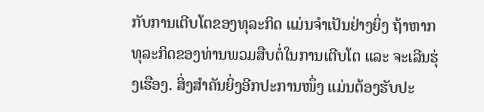ກັບການເຕີບໂຕຂອງທຸລະກິດ ແມ່ນຈໍາເປັນຢ່າງຍິ່ງ ຖ້າຫາກທຸລະກິດຂອງທ່ານພວມສືບຕໍ່ໃນການເຕີບໂຕ ແລະ ຈະເລີນຮຸ່ງເຮືອງ. ສິ່ງສໍາຄັນຍິ່ງອີກປະການໜຶ່ງ ແມ່ນຕ້ອງຮັບປະ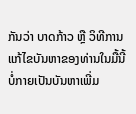ກັນວ່າ ບາດກ້າວ ຫຼື ວິທີການແກ້ໄຂບັນຫາຂອງທ່ານໃນມື້ນີ້ ບໍ່ກາຍເປັນບັນຫາເພີ່ມ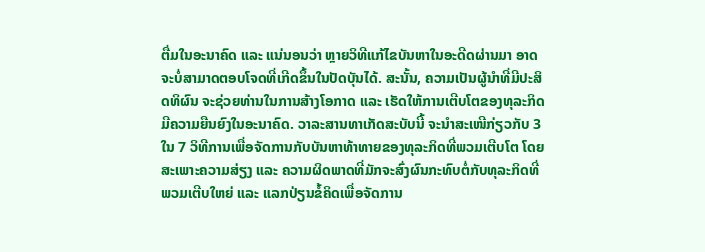ຕື່ມໃນອະນາຄົດ ແລະ ແນ່ນອນວ່າ ຫຼາຍວິທີແກ້ໄຂບັນຫາໃນອະດີດຜ່ານມາ ອາດຈະບໍ່ສາມາດຕອບໂຈດທີ່ເກີດຂຶ້ນໃນປັດບຸັນໄດ້. ສະນັ້ນ, ຄວາມເປັນຜູ້ນໍາທີ່ມີປະສິດທິຜົນ ຈະຊ່ວຍທ່ານໃນການສ້າງໂອກາດ ແລະ ເຮັດໃຫ້ການເຕີບໂຕຂອງທຸລະກິດມີຄວາມຍືນຍົງໃນອະນາຄົດ. ວາລະສານທາເກັດສະບັບນີ້ ຈະນໍາສະເໜີກ່ຽວກັບ 3 ໃນ 7 ວິທີການເພື່ອຈັດການກັບບັນຫາທ້າທາຍຂອງທຸລະກິດທີ່ພວມເຕີບໂຕ ໂດຍສະເພາະຄວາມສ່ຽງ ແລະ ຄວາມຜິດພາດທີ່ມັກຈະສົ່ງຜົນກະທົບຕໍ່ກັບທຸລະກິດທີ່ພວມເຕີບໃຫຍ່ ແລະ ແລກປ່ຽນຂໍ້ຄິດເພື່ອຈັດການ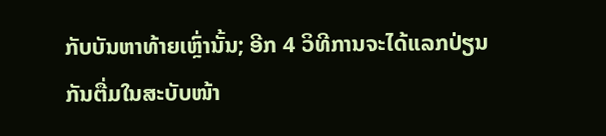ກັບບັນຫາທ້າຍເຫຼົ່ານັ້ນ; ອີກ 4 ວິທີການຈະໄດ້ແລກປ່ຽນກັນຕື່ມໃນສະບັບໜ້າ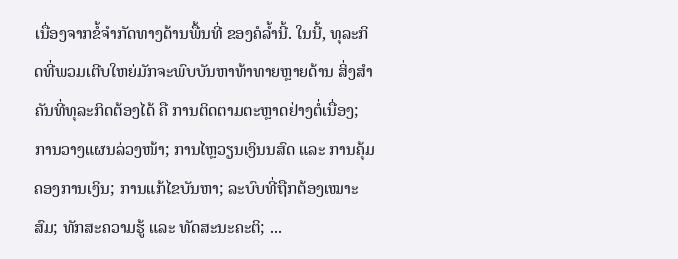ເນື່ອງຈາກຂໍ້ຈໍາກັດທາງດ້ານພື້ນທີ່ ຂອງຄໍລໍ້ານີ້. ໃນນີ້, ທຸລະກິດທີ່ພວມເຕີບໃຫຍ່ມັກຈະພົບບັນຫາທ້າທາຍຫຼາຍດ້ານ ສິ່ງສໍາຄັນທີ່ທຸລະກິດຕ້ອງໄດ້ ຄື ການຕິດຕາມຕະຫຼາດຢ່າງຕໍ່ເນື່ອງ; ການວາງແຜນລ່ວງໜ້າ; ການໄຫຼວຽນເງິນນສົດ ແລະ ການຄຸ້ມຄອງການເງິນ; ການແກ້ໄຂບັນຫາ; ລະບົບທີ່ຖືກຕ້ອງເໝາະສົມ; ທັກສະຄວາມຮູ້ ແລະ ທັດສະນະຄະຕິ; ...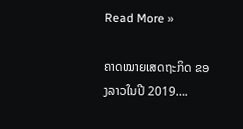Read More »

ຄາດໝາຍເສດຖະກິດ ຂອງລາວໃນປີ 2019….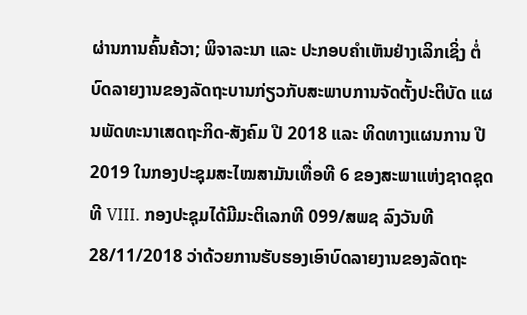ຜ່ານການຄົ້ນຄ້ວາ; ພິຈາລະນາ ແລະ ປະກອບຄໍາເຫັນຢ່າງເລິກເຊິ່ງ ຕໍ່ບົດລາຍງານຂອງລັດຖະບານກ່ຽວກັບສະພາບການຈັດຕັ້ງປະຕິບັດ ແຜນພັດທະນາເສດຖະກິດ-ສັງຄົມ ປີ 2018 ແລະ ທິດທາງແຜນການ ປີ 2019 ໃນກອງປະຊຸມສະໄໝສາມັນເທື່ອທີ 6 ຂອງສະພາແຫ່ງຊາດຊຸດທີ VIII. ກອງປະຊຸມໄດ້ມີມະຕິເລກທີ 099/ສພຊ ລົງວັນທີ 28/11/2018 ວ່າດ້ວຍການຮັບຮອງເອົາບົດລາຍງານຂອງລັດຖະ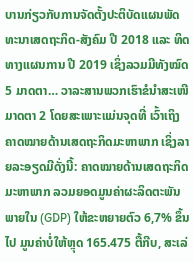ບານກ່ຽວກັບການຈັດຕັ້ງປະຕິບັດແຜນພັດທະນາເສດຖະກິດ-ສັງຄົມ ປີ 2018 ແລະ ທິດທາງແຜນການ ປີ 2019 ເຊິ່ງລວມມີທັງໝົດ 5 ມາດຕາ… ວາລະສານພວກເຮົາຂໍນໍາສະເໜີ ມາດຕາ 2 ໂດຍສະເພາະແມ່ນຈຸດທີ່ ເວົ້າເຖິງຄາດໝາຍດ້ານເສດຖະກິດມະຫາພາກ ເຊິ່ງລາຍລະອຽດມີດັ່ງນີ້: ຄາດໝາຍດ້ານເສດຖະກິດມະຫາພາກ ລວມຍອດມູນຄ່າຜະລິດຕະພັນພາຍໃນ (GDP) ໃຫ້ຂະຫຍາຍຕົວ 6,7% ຂຶ້ນໄປ ມູນຄ່າບໍ່ໃຫ້ຫຼຸດ 165.475 ຕື້ກີບ, ສະເລ່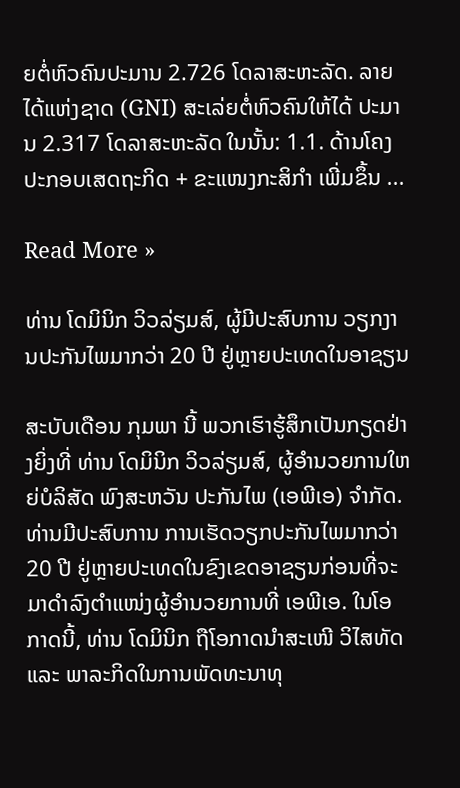ຍຕໍ່ຫົວຄົນປະມານ 2.726 ໂດລາສະຫະລັດ. ລາຍໄດ້ແຫ່ງຊາດ (GNI) ສະເລ່ຍຕໍ່ຫົວຄົນໃຫ້ໄດ້ ປະມານ 2.317 ໂດລາສະຫະລັດ ໃນນັ້ນ: 1.1. ດ້ານໂຄງປະກອບເສດຖະກິດ + ຂະແໜງກະສິກໍາ ເພີ່ມຂຶ້ນ ...

Read More »

ທ່ານ ໂດມິນິກ ວິວລ່ຽມສ໌, ຜູ້ມີປະສົບການ ວຽກງານປະກັນໄພມາກວ່າ 20 ປີ ຢູ່ຫຼາຍປະເທດໃນອາຊຽນ

ສະບັບເດືອນ ກຸມພາ ນີ້ ພວກເຮົາຮູ້ສຶກເປັນກຽດຢ່າງຍິ່ງທີ່ ທ່ານ ໂດມິນິກ ວິວລ່ຽມສ໌, ຜູ້ອຳນວຍການໃຫຍ່ບໍລິສັດ ພົງສະຫວັນ ປະກັນໄພ (ເອພີເອ) ຈຳກັດ. ທ່ານມີປະສົບການ ການເຮັດວຽກປະກັນໄພມາກວ່າ 20 ປີ ຢູ່ຫຼາຍປະເທດໃນຂົງເຂດອາຊຽນກ່ອນທີ່ຈະມາດຳລົງຕຳແໜ່ງຜູ້ອຳນວຍການທີ່ ເອພີເອ. ໃນໂອກາດນີ້, ທ່ານ ໂດມິນິກ ຖືໂອກາດນຳສະເໜີ ວິໄສທັດ ແລະ ພາລະກິດໃນການພັດທະນາທຸ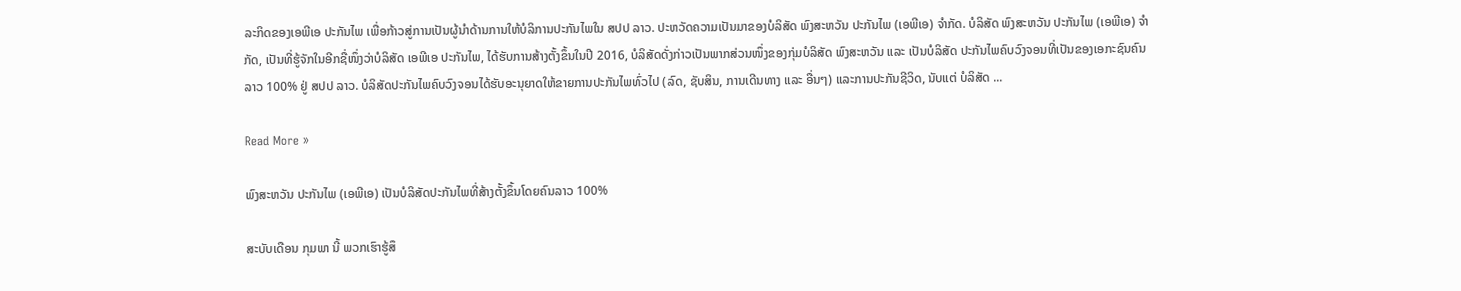ລະກິດຂອງເອພີເອ ປະກັນໄພ ເພື່ອກ້າວສູ່ການເປັນຜູ້ນຳດ້ານການໃຫ້ບໍລິການປະກັນໄພໃນ ສປປ ລາວ. ປະຫວັດຄວາມເປັນມາຂອງບໍລິສັດ ພົງສະຫວັນ ປະກັນໄພ (ເອພີເອ) ຈຳກັດ. ບໍລິສັດ ພົງສະຫວັນ ປະກັນໄພ (ເອພີເອ) ຈຳກັດ, ເປັນທີ່ຮູ້ຈັກໃນອີກຊື່ໜຶ່ງວ່າບໍລິສັດ ເອພີເອ ປະກັນໄພ, ໄດ້ຮັບການສ້າງຕັ້ງຂຶ້ນໃນປີ 2016, ບໍລິສັດດັ່ງກ່າວເປັນພາກສ່ວນໜຶ່ງຂອງກຸ່ມບໍລິສັດ ພົງສະຫວັນ ແລະ ເປັນບໍລິສັດ ປະກັນໄພຄົບວົງຈອນທີ່ເປັນຂອງເອກະຊົນຄົນລາວ 100% ຢູ່ ສປປ ລາວ. ບໍລິສັດປະກັນໄພຄົບວົງຈອນໄດ້ຮັບອະນຸຍາດໃຫ້ຂາຍການປະກັນໄພທົ່ວໄປ (ລົດ, ຊັບສິນ, ການເດີນທາງ ແລະ ອື່ນໆ) ແລະການປະກັນຊີວິດ, ນັບແຕ່ ບໍລິສັດ ...

Read More »

ພົງສະຫວັນ ປະກັນໄພ (ເອພີເອ) ເປັນບໍລິສັດປະກັນໄພທີ່ສ້າງຕັ້ງຂຶ້ນໂດຍຄົນລາວ 100%

ສະບັບເດືອນ ກຸມພາ ນີ້ ພວກເຮົາຮູ້ສຶ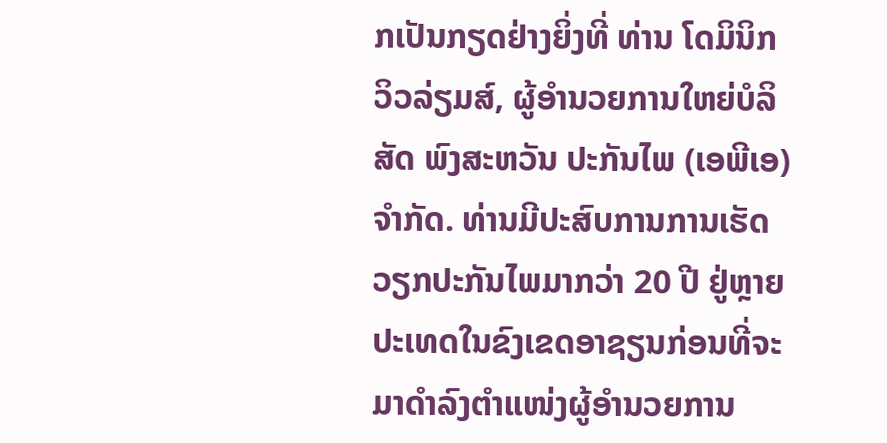ກເປັນກຽດຢ່າງຍິ່ງທີ່ ທ່ານ ໂດມິນິກ ວິວລ່ຽມສ໌, ຜູ້ອຳນວຍການໃຫຍ່ບໍລິສັດ ພົງສະຫວັນ ປະກັນໄພ (ເອພີເອ) ຈຳກັດ. ທ່ານມີປະສົບການການເຮັດວຽກປະກັນໄພມາກວ່າ 20 ປີ ຢູ່ຫຼາຍປະເທດໃນຂົງເຂດອາຊຽນກ່ອນທີ່ຈະມາດຳລົງຕຳແໜ່ງຜູ້ອຳນວຍການ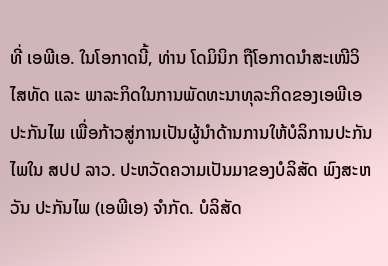ທີ່ ເອພີເອ. ໃນໂອກາດນີ້, ທ່ານ ໂດມິນິກ ຖືໂອກາດນຳສະເໜີວິໄສທັດ ແລະ ພາລະກິດໃນການພັດທະນາທຸລະກິດຂອງເອພີເອ ປະກັນໄພ ເພື່ອກ້າວສູ່ການເປັນຜູ້ນຳດ້ານການໃຫ້ບໍລິການປະກັນໄພໃນ ສປປ ລາວ. ປະຫວັດຄວາມເປັນມາຂອງບໍລິສັດ ພົງສະຫວັນ ປະກັນໄພ (ເອພີເອ) ຈຳກັດ. ບໍລິສັດ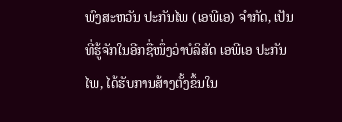ພົງສະຫວັນ ປະກັນໄພ (ເອພີເອ) ຈຳກັດ, ເປັນທີ່ຮູ້ຈັກໃນອີກຊື່ໜຶ່ງວ່າບໍລິສັດ ເອພີເອ ປະກັນໄພ, ໄດ້ຮັບການສ້າງຕັ້ງຂຶ້ນໃນ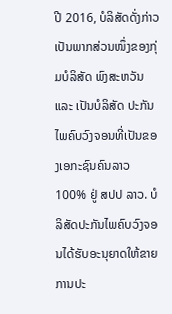ປີ 2016, ບໍລິສັດດັ່ງກ່າວເປັນພາກສ່ວນໜຶ່ງຂອງກຸ່ມບໍລິສັດ ພົງສະຫວັນ ແລະ ເປັນບໍລິສັດ ປະກັນໄພຄົບວົງຈອນທີ່ເປັນຂອງເອກະຊົນຄົນລາວ 100% ຢູ່ ສປປ ລາວ. ບໍລິສັດປະກັນໄພຄົບວົງຈອນໄດ້ຮັບອະນຸຍາດໃຫ້ຂາຍການປະ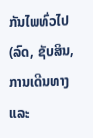ກັນໄພທົ່ວໄປ (ລົດ, ຊັບສິນ, ການເດີນທາງ ແລະ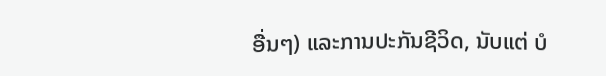ອື່ນໆ) ແລະການປະກັນຊີວິດ, ນັບແຕ່ ບໍ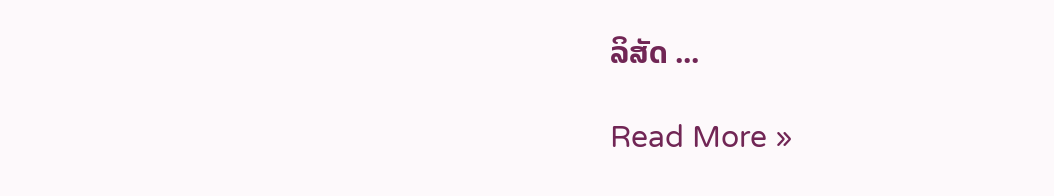ລິສັດ ...

Read More »